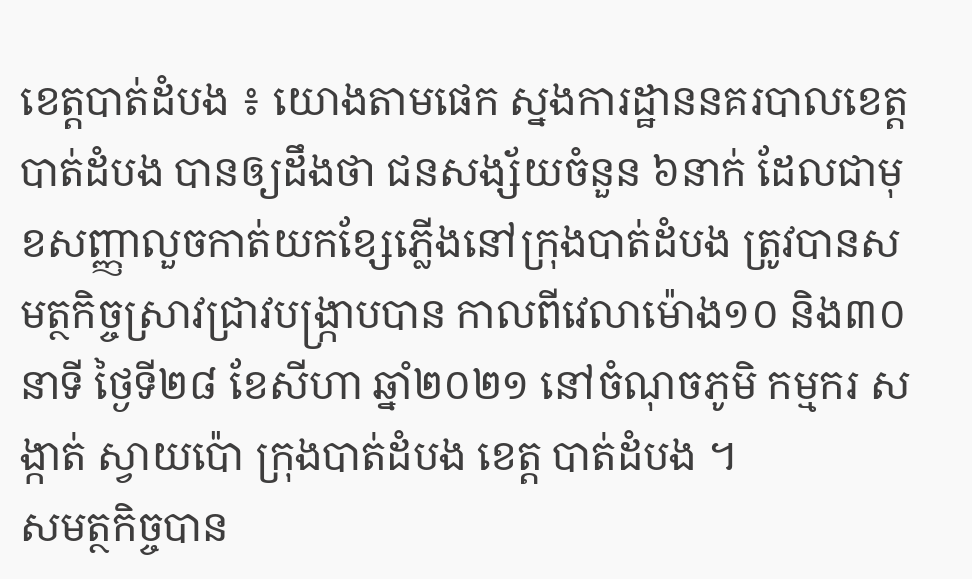ខេត្តបាត់ដំបង ៖ យោងតាមផេក ស្នងការដ្ឋាននគរបាលខេត្តបាត់ដំបង បានឲ្យដឹងថា ជនសង្ស័យចំនួន ៦នាក់ ដែលជាមុខសញ្ញាលួចកាត់យកខ្សែភ្លើងនៅក្រុងបាត់ដំបង ត្រូវបានសមត្ថកិច្ចស្រាវជ្រាវបង្ក្រាបបាន កាលពីវេលាម៉ោង១០ និង៣០នាទី ថ្ងៃទី២៨ ខែសីហា ឆ្នាំ២០២១ នៅចំណុចភូមិ កម្មករ សង្កាត់ ស្វាយប៉ោ ក្រុងបាត់ដំបង ខេត្ត បាត់ដំបង ។
សមត្ថកិច្ចបាន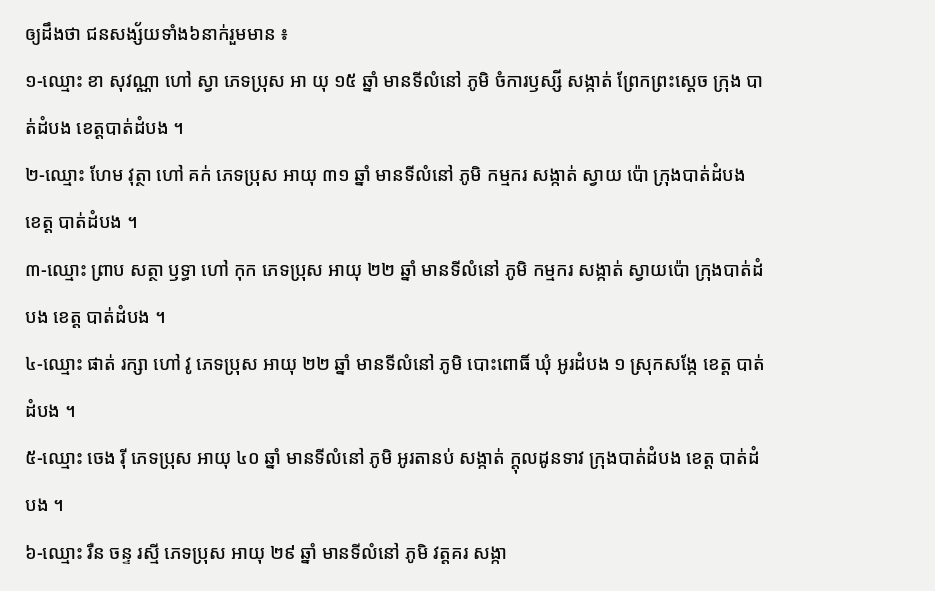ឲ្យដឹងថា ជនសង្ស័យទាំង៦នាក់រួមមាន ៖
១-ឈ្មោះ ខា សុវណ្ណា ហៅ ស្វា ភេទប្រុស អា យុ ១៥ ឆ្នាំ មានទីលំនៅ ភូមិ ចំការឫស្សី សង្កាត់ ព្រែកព្រះស្តេច ក្រុង បាត់ដំបង ខេត្តបាត់ដំបង ។
២-ឈ្មោះ ហែម វុត្ថា ហៅ គក់ ភេទប្រុស អាយុ ៣១ ឆ្នាំ មានទីលំនៅ ភូមិ កម្មករ សង្កាត់ ស្វាយ ប៉ោ ក្រុងបាត់ដំបង ខេត្ត បាត់ដំបង ។
៣-ឈ្មោះ ព្រាប សត្ថា ឫទ្ធា ហៅ កុក ភេទប្រុស អាយុ ២២ ឆ្នាំ មានទីលំនៅ ភូមិ កម្មករ សង្កាត់ ស្វាយប៉ោ ក្រុងបាត់ដំបង ខេត្ត បាត់ដំបង ។
៤-ឈ្មោះ ផាត់ រក្សា ហៅ វូ ភេទប្រុស អាយុ ២២ ឆ្នាំ មានទីលំនៅ ភូមិ បោះពោធិ៍ ឃុំ អូរដំបង ១ ស្រុកសង្កែ ខេត្ត បាត់ដំបង ។
៥-ឈ្មោះ ចេង រ៉ី ភេទប្រុស អាយុ ៤០ ឆ្នាំ មានទីលំនៅ ភូមិ អូរតានប់ សង្កាត់ ក្តុលដូនទាវ ក្រុងបាត់ដំបង ខេត្ត បាត់ដំបង ។
៦-ឈ្មោះ រឺន ចន្ទ រស្មី ភេទប្រុស អាយុ ២៩ ឆ្នាំ មានទីលំនៅ ភូមិ វត្តគរ សង្កា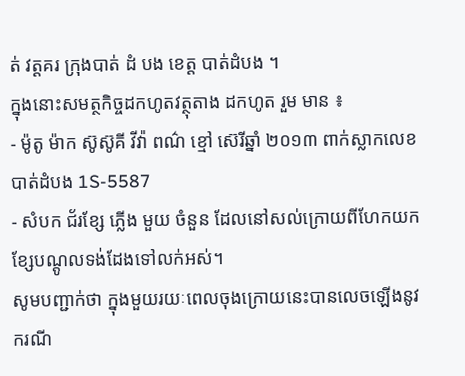ត់ វត្តគរ ក្រុងបាត់ ដំ បង ខេត្ត បាត់ដំបង ។
ក្នុងនោះសមត្ថកិច្ចដកហូតវត្ថុតាង ដកហូត រួម មាន ៖
- ម៉ូតូ ម៉ាក ស៊ូស៊ូគី វីវ៉ា ពណ៌ ខ្មៅ ស៊េរីឆ្នាំ ២០១៣ ពាក់ស្លាកលេខ បាត់ដំបង 1S-5587
- សំបក ជ័រខ្សែ ភ្លើង មួយ ចំនួន ដែលនៅសល់ក្រោយពីហែកយកខ្សែបណ្តូលទង់ដែងទៅលក់អស់។
សូមបញ្ជាក់ថា ក្នុងមួយរយៈពេលចុងក្រោយនេះបានលេចឡើងនូវករណី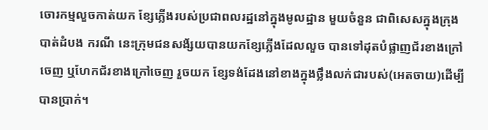ចោរកម្មលួចកាត់យក ខ្សែភ្លើងរបស់ប្រជាពលរដ្ឋនៅក្នុងមូលដ្ឋាន មួយចំនួន ជាពិសេសក្នុងក្រុងបាត់ដំបង ករណី នេះក្រុមជនសង័្សយបានយកខ្សែភ្លើងដែលលួច បានទៅដុតបំផ្លាញជ័រខាងក្រៅចេញ ឬហែកជ័រខាងក្រៅចេញ រួចយក ខ្សែទង់ដែងនៅខាងក្នុងថ្លឹងលក់ជារបស់(អេតចាយ)ដើម្បីបានប្រាក់។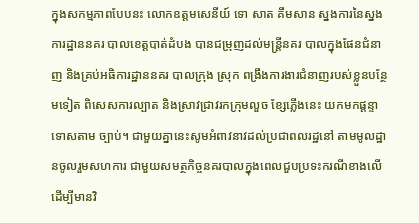ក្នុងសកម្មភាពបែបនះ លោកឧត្តមសេនីយ៍ ទោ សាត គឹមសាន ស្នងការនៃស្នងការដ្ឋាននគរ បាលខេត្តបាត់ដំបង បានជម្រុញដល់មន្ត្រីនគរ បាលក្នុងផែនជំនាញ និងគ្រប់អធិការដ្ឋាននគរ បាលក្រុង ស្រុក ពង្រឹងការងារជំនាញរបស់ខ្លួនបន្ថែមទៀត ពិសេសការល្បាត និងស្រាវជ្រាវរកក្រុមលួច ខ្សែភ្លើងនេះ យកមកផ្តន្ទាទោសតាម ច្បាប់។ ជាមួយគ្នានេះសូមអំពាវនាវដល់ប្រជាពលរដ្ឋនៅ តាមមូលដ្ឋានចូលរួមសហការ ជាមួយសមត្ថកិច្ចនគរបាលក្នុងពេលជួបប្រទះករណីខាងលើ ដើម្បីមានវិ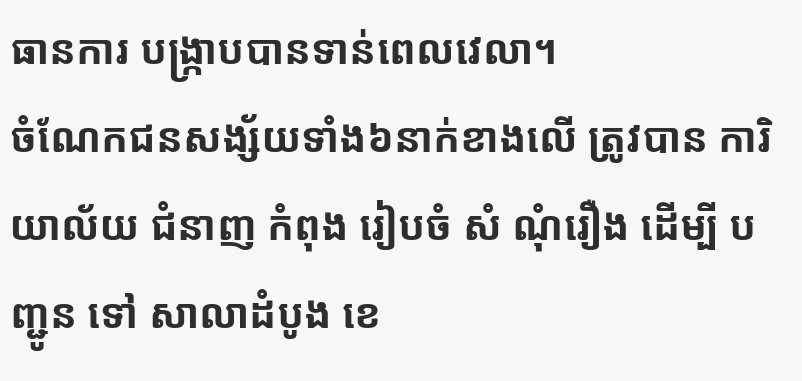ធានការ បង្រ្កាបបានទាន់ពេលវេលា។
ចំណែកជនសង្ស័យទាំង៦នាក់ខាងលើ ត្រូវបាន ការិយាល័យ ជំនាញ កំពុង រៀបចំ សំ ណុំរឿង ដើម្បី បញ្ជូន ទៅ សាលាដំបូង ខេ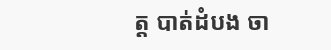ត្ត បាត់ដំបង ចា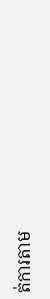ត់ការតាម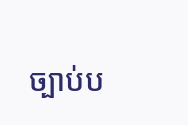ច្បាប់ប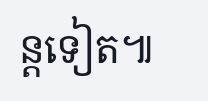ន្តទៀត៕